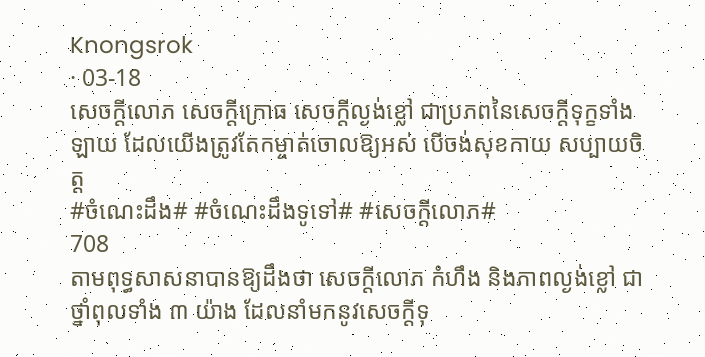Knongsrok
· 03-18
សេចក្តីលោភ សេចក្តីក្រោធ សេចក្តីល្ងង់ខ្លៅ ជាប្រភពនៃសេចក្តីទុក្ខទាំងឡាយ ដែលយើងត្រូវតែកម្ចាត់ចោលឱ្យអស់ បើចង់សុខកាយ សប្បាយចិត្ត
#ចំណេះដឹង# #ចំណេះដឹងទូទៅ# #សេចក្ដីលោភ#
708
តាមពុទ្ធសាសនាបានឱ្យដឹងថា សេចក្ដីលោភ កំហឹង និងភាពល្ងង់ខ្លៅ ជាថ្នាំពុលទាំង ៣ យ៉ាង ដែលនាំមកនូវសេចក្ដីទុ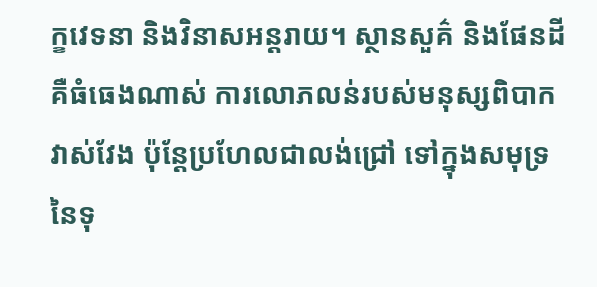ក្ខវេទនា និងវិនាសអន្តរាយ។ ស្ថានសួគ៌ និងផែនដី គឺធំធេងណាស់ ការលោភលន់របស់មនុស្សពិបាកវាស់វែង ប៉ុន្តែប្រហែលជាលង់ជ្រៅ ទៅក្នុងសមុទ្រនៃទុ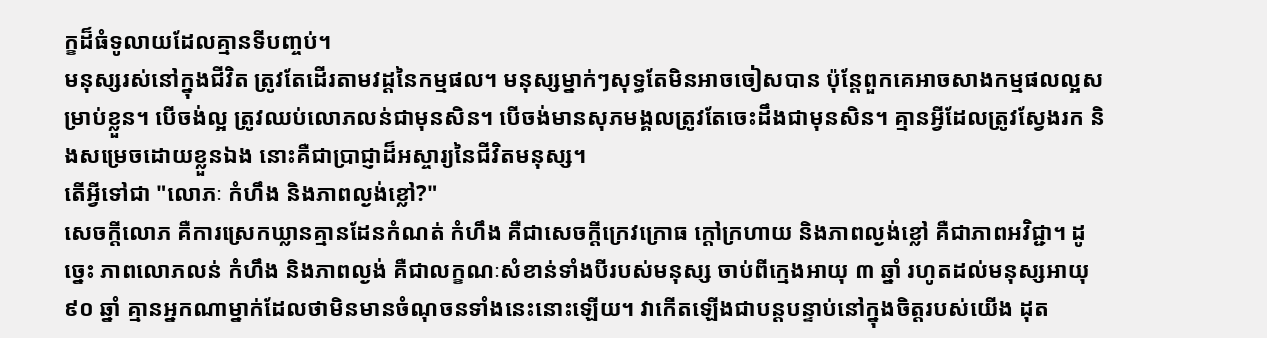ក្ខដ៏ធំទូលាយដែលគ្មានទីបញ្ចប់។
មនុស្សរស់នៅក្នុងជីវិត ត្រូវតែដើរតាមវដ្តនៃកម្មផល។ មនុស្សម្នាក់ៗសុទ្ធតែមិនអាចចៀសបាន ប៉ុន្តែពួកគេអាចសាងកម្មផលល្អសម្រាប់ខ្លួន។ បើចង់ល្អ ត្រូវឈប់លោភលន់ជាមុនសិន។ បើចង់មានសុភមង្គលត្រូវតែចេះដឹងជាមុនសិន។ គ្មានអ្វីដែលត្រូវស្វែងរក និងសម្រេចដោយខ្លួនឯង នោះគឺជាប្រាជ្ញាដ៏អស្ចារ្យនៃជីវិតមនុស្ស។
តើអ្វីទៅជា "លោភៈ កំហឹង និងភាពល្ងង់ខ្លៅ?"
សេចក្តីលោភ គឺការស្រេកឃ្លានគ្មានដែនកំណត់ កំហឹង គឺជាសេចក្ដីក្រេវក្រោធ ក្ដៅក្រហាយ និងភាពល្ងង់ខ្លៅ គឺជាភាពអវិជ្ជា។ ដូច្នេះ ភាពលោភលន់ កំហឹង និងភាពល្ងង់ គឺជាលក្ខណៈសំខាន់ទាំងបីរបស់មនុស្ស ចាប់ពីក្មេងអាយុ ៣ ឆ្នាំ រហូតដល់មនុស្សអាយុ ៩០ ឆ្នាំ គ្មានអ្នកណាម្នាក់ដែលថាមិនមានចំណុចនទាំងនេះនោះឡើយ។ វាកើតឡើងជាបន្តបន្ទាប់នៅក្នុងចិត្តរបស់យើង ដុត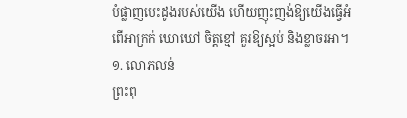បំផ្លាញបេះដូងរបស់យើង ហើយញុះញង់ឱ្យយើងធ្វើអំពើអាក្រក់ ឃោឃៅ ចិត្តខ្មៅ គួរឱ្យស្អប់ និងខ្លាចរអា។
១. លោភលន់
ព្រះពុ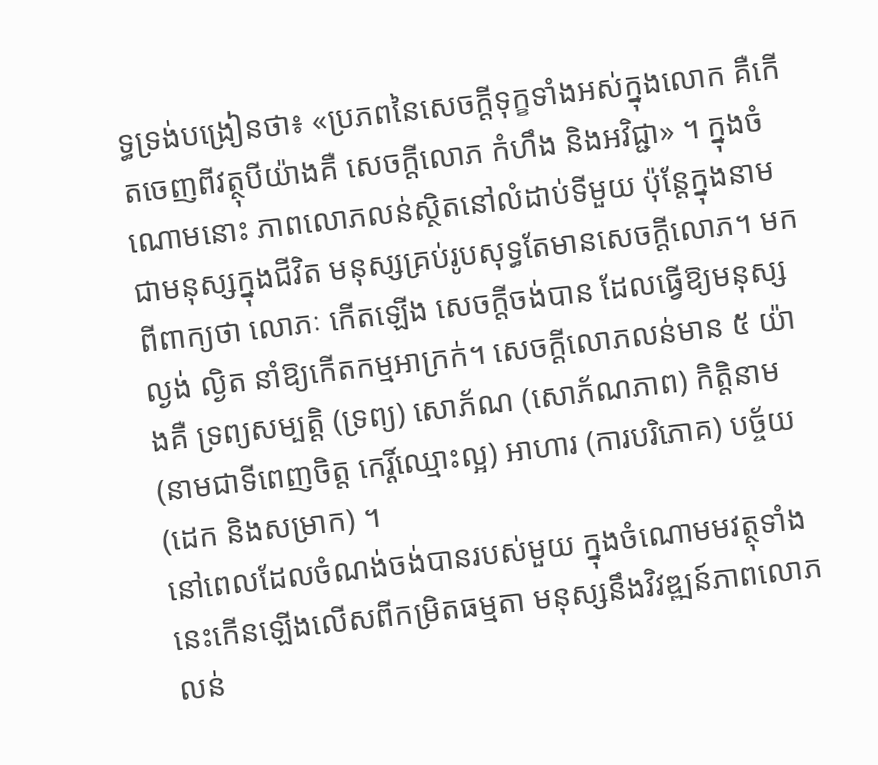ទ្ធទ្រង់បង្រៀនថា៖ «ប្រភពនៃសេចក្ដីទុក្ខទាំងអស់ក្នុងលោក គឺកើតចេញពីវត្ថុបីយ៉ាងគឺ សេចក្ដីលោភ កំហឹង និងអវិជ្ជា» ។ ក្នុងចំណោមនោះ ភាពលោភលន់ស្ថិតនៅលំដាប់ទីមួយ ប៉ុន្តែក្នុងនាមជាមនុស្សក្នុងជីវិត មនុស្សគ្រប់រូបសុទ្ធតែមានសេចក្ដីលោភ។ មកពីពាក្យថា លោភៈ កើតឡើង សេចក្តីចង់បាន ដែលធ្វើឱ្យមនុស្សល្ងង់ ល្ងិត នាំឱ្យកើតកម្មអាក្រក់។ សេចក្តីលោភលន់មាន ៥ យ៉ាងគឺ ទ្រព្យសម្បត្តិ (ទ្រព្យ) សោភ័ណ (សោភ័ណភាព) កិត្តិនាម (នាមជាទីពេញចិត្ត កេរ្តិ៍ឈ្មោះល្អ) អាហារ (ការបរិភោគ) បច្ច័យ (ដេក និងសម្រាក) ។
នៅពេលដែលចំណង់ចង់បានរបស់មួយ ក្នុងចំណោមមវត្ថុទាំងនេះកើនឡើងលើសពីកម្រិតធម្មតា មនុស្សនឹងវិវឌ្ឍន៍ភាពលោភលន់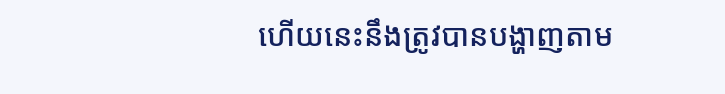ហើយនេះនឹងត្រូវបានបង្ហាញតាម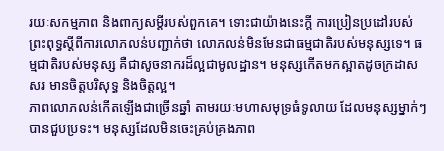រយៈសកម្មភាព និងពាក្យសម្ដីរបស់ពួកគេ។ ទោះជាយ៉ាងនេះក្តី ការប្រៀនប្រដៅរបស់ព្រះពុទ្ធស្តីពីការលោភលន់បញ្ជាក់ថា លោភលន់មិនមែនជាធម្មជាតិរបស់មនុស្សទេ។ ធម្មជាតិរបស់មនុស្ស គឺជាសូចនាករដ៏ល្អជាមូលដ្ឋាន។ មនុស្សកើតមកស្អាតដូចក្រដាសសរ មានចិត្តបរិសុទ្ធ និងចិត្តល្អ។
ភាពលោភលន់កើតឡើងជាច្រើនឆ្នាំ តាមរយៈមហាសមុទ្រធំទូលាយ ដែលមនុស្សម្នាក់ៗបានជួបប្រទះ។ មនុស្សដែលមិនចេះគ្រប់គ្រងភាព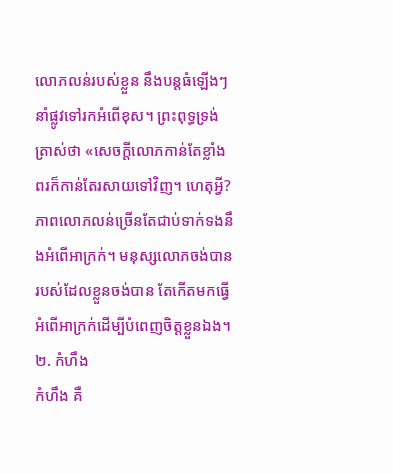លោភលន់របស់ខ្លួន នឹងបន្តធំឡើងៗ នាំផ្លូវទៅរកអំពើខុស។ ព្រះពុទ្ធទ្រង់ត្រាស់ថា «សេចក្ដីលោភកាន់តែខ្លាំង ពរក៏កាន់តែរសាយទៅវិញ។ ហេតុអ្វី? ភាពលោភលន់ច្រើនតែជាប់ទាក់ទងនឹងអំពើអាក្រក់។ មនុស្សលោភចង់បានរបស់ដែលខ្លួនចង់បាន តែកើតមកធ្វើអំពើអាក្រក់ដើម្បីបំពេញចិត្តខ្លួនឯង។
២. កំហឹង
កំហឹង គឺ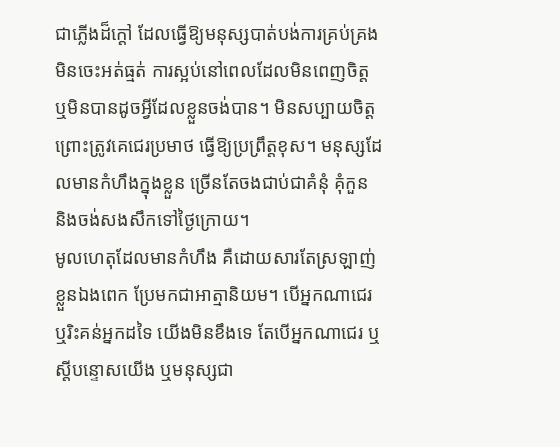ជាភ្លើងដ៏ក្ដៅ ដែលធ្វើឱ្យមនុស្សបាត់បង់ការគ្រប់គ្រង មិនចេះអត់ធ្មត់ ការស្អប់នៅពេលដែលមិនពេញចិត្ត ឬមិនបានដូចអ្វីដែលខ្លួនចង់បាន។ មិនសប្បាយចិត្តព្រោះត្រូវគេជេរប្រមាថ ធ្វើឱ្យប្រព្រឹត្តខុស។ មនុស្សដែលមានកំហឹងក្នុងខ្លួន ច្រើនតែចងជាប់ជាគំនុំ គុំកួន និងចង់សងសឹកទៅថ្ងៃក្រោយ។
មូលហេតុដែលមានកំហឹង គឺដោយសារតែស្រឡាញ់ខ្លួនឯងពេក ប្រែមកជាអាត្មានិយម។ បើអ្នកណាជេរ ឬរិះគន់អ្នកដទៃ យើងមិនខឹងទេ តែបើអ្នកណាជេរ ឬស្តីបន្ទោសយើង ឬមនុស្សជា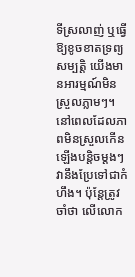ទីស្រលាញ់ ឬធ្វើឱ្យខូចខាតទ្រព្យសម្បត្តិ យើងមានអារម្មណ៍មិនស្រួលភ្លាមៗ។ នៅពេលដែលភាពមិនស្រួលកើនឡើងបន្តិចម្តងៗ វានឹងប្រែទៅជាកំហឹង។ ប៉ុន្តែត្រូវចាំថា លើលោក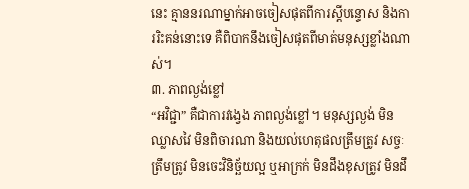នេះ គ្មាននរណាម្នាក់អាចចៀសផុតពីការស្តីបន្ទោស និងការរិះគន់នោះទេ គឺពិបាកនឹងចៀសផុតពីមាត់មនុស្សខ្លាំងណាស់។
៣. ភាពល្ងង់ខ្លៅ
“អវិជ្ជា” គឺជាការវង្វេង ភាពល្ងង់ខ្លៅ។ មនុស្សល្ងង់ មិនឈ្លាសវៃ មិនពិចារណា និងយល់ហេតុផលត្រឹមត្រូវ សច្ចៈត្រឹមត្រូវ មិនចេះវិនិច្ឆ័យល្អ ឬអាក្រក់ មិនដឹងខុសត្រូវ មិនដឹ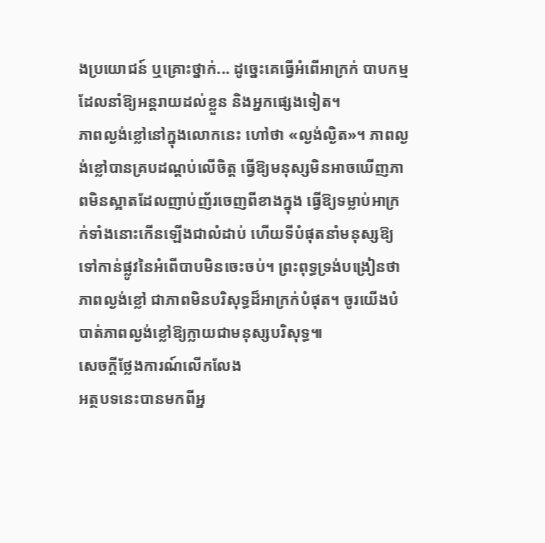ងប្រយោជន៍ ឬគ្រោះថ្នាក់... ដូច្នេះគេធ្វើអំពើអាក្រក់ បាបកម្ម ដែលនាំឱ្យអន្តរាយដល់ខ្លួន និងអ្នកផ្សេងទៀត។
ភាពល្ងង់ខ្លៅនៅក្នុងលោកនេះ ហៅថា «ល្ងង់ល្ងិត»។ ភាពល្ងង់ខ្លៅបានគ្របដណ្ដប់លើចិត្ត ធ្វើឱ្យមនុស្សមិនអាចឃើញភាពមិនស្អាតដែលញាប់ញ័រចេញពីខាងក្នុង ធ្វើឱ្យទម្លាប់អាក្រក់ទាំងនោះកើនឡើងជាលំដាប់ ហើយទីបំផុតនាំមនុស្សឱ្យទៅកាន់ផ្លូវនៃអំពើបាបមិនចេះចប់។ ព្រះពុទ្ធទ្រង់បង្រៀនថា ភាពល្ងង់ខ្លៅ ជាភាពមិនបរិសុទ្ធដ៏អាក្រក់បំផុត។ ចូរយើងបំបាត់ភាពល្ងង់ខ្លៅឱ្យក្លាយជាមនុស្សបរិសុទ្ធ៕
សេចក្តីថ្លែងការណ៍លើកលែង
អត្ថបទនេះបានមកពីអ្ន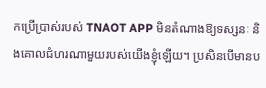កប្រើប្រាស់របស់ TNAOT APP មិនតំណាងឱ្យទស្សនៈ និងគោលជំហរណាមួយរបស់យើងខ្ញុំឡើយ។ ប្រសិនបើមានប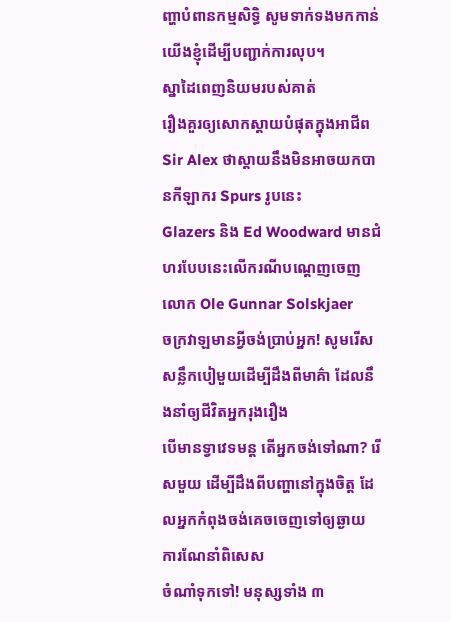ញ្ហាបំពានកម្មសិទ្ធិ សូមទាក់ទងមកកាន់យើងខ្ញុំដើម្បីបញ្ជាក់ការលុប។
ស្នាដៃពេញនិយមរបស់គាត់
រឿងគួរឲ្យសោកស្ដាយបំផុតក្នុងអាជីព Sir Alex ថាស្តាយនឹងមិនអាចយកបានកីឡាករ Spurs រូបនេះ
Glazers និង Ed Woodward មានជំហរបែបនេះលើករណីបណ្ដេញចេញលោក Ole Gunnar Solskjaer
ចក្រវាឡមានអ្វីចង់ប្រាប់អ្នក! សូមរើសសន្លឹកបៀមួយដើម្បីដឹងពីមាគ៌ា ដែលនឹងនាំឲ្យជីវិតអ្នករុងរឿង
បើមានទ្វាវេទមន្ត តើអ្នកចង់ទៅណា? រើសមួយ ដើម្បីដឹងពីបញ្ហានៅក្នុងចិត្ត ដែលអ្នកកំពុងចង់គេចចេញទៅឲ្យឆ្ងាយ
ការណែនាំពិសេស
ចំណាំទុកទៅ! មនុស្សទាំង ៣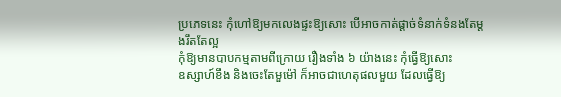ប្រភេទនេះ កុំហៅឱ្យមកលេងផ្ទះឱ្យសោះ បើអាចកាត់ផ្ដាច់ទំនាក់ទំនងតែម្ដងរឹតតែល្អ
កុំឱ្យមានបាបកម្មតាមពីក្រោយ រឿងទាំង ៦ យ៉ាងនេះ កុំធ្វើឱ្យសោះ
ឧស្សាហ៍ខឹង និងចេះតែមួម៉ៅ ក៏អាចជាហេតុផលមួយ ដែលធ្វើឱ្យ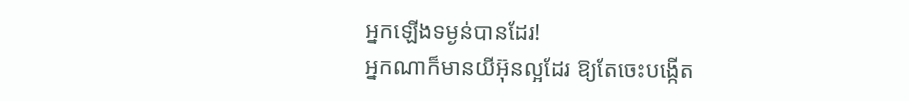អ្នកឡើងទម្ងន់បានដែរ!
អ្នកណាក៏មានយីអ៊ុនល្អដែរ ឱ្យតែចេះបង្កើត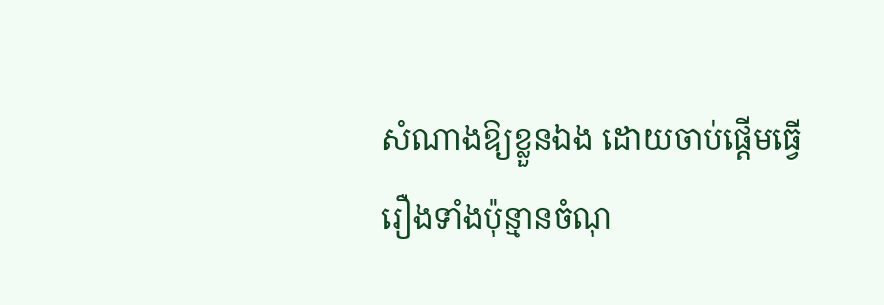សំណាងឱ្យខ្លួនឯង ដោយចាប់ផ្ដើមធ្វើរឿងទាំងប៉ុន្មានចំណុ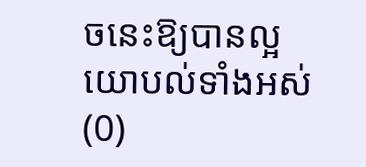ចនេះឱ្យបានល្អ
យោបល់ទាំងអស់ (0)